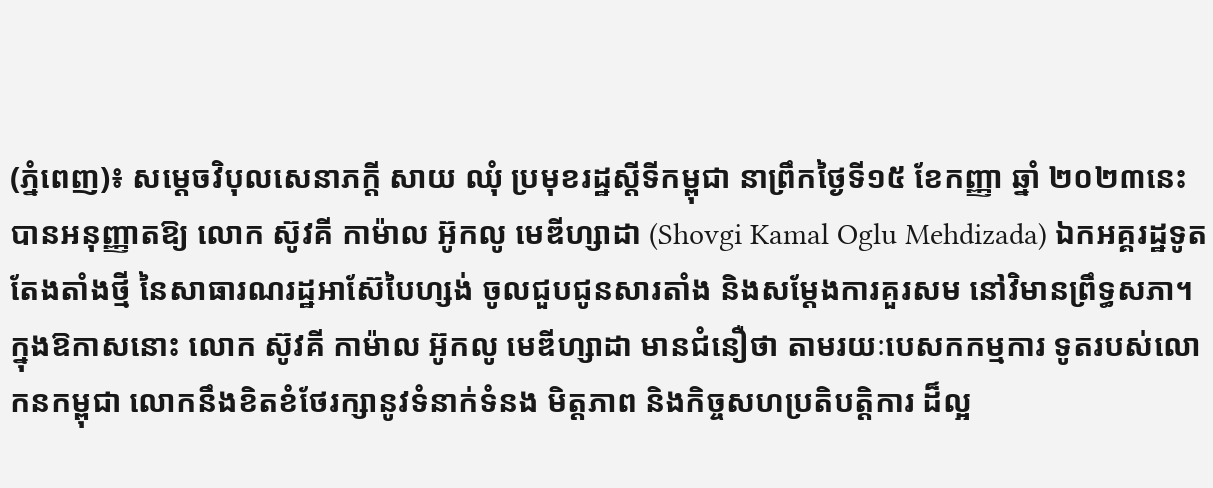(ភ្នំពេញ)៖ សម្តេចវិបុលសេនាភក្តី សាយ ឈុំ ប្រមុខរដ្ឋស្តីទីកម្ពុជា នាព្រឹកថ្ងៃទី១៥ ខែកញ្ញា ឆ្នាំ ២០២៣នេះ បានអនុញ្ញាតឱ្យ លោក ស៊ូវគី កាម៉ាល អ៊ូកលូ មេឌីហ្សាដា (Shovgi Kamal Oglu Mehdizada) ឯកអគ្គរដ្ឋទូតតែងតាំងថ្មី នៃសាធារណរដ្ឋអាស៊ែបៃហ្សង់ ចូលជួបជូនសារតាំង និងសម្តែងការគួរសម នៅវិមានព្រឹទ្ធសភា។
ក្នុងឱកាសនោះ លោក ស៊ូវគី កាម៉ាល អ៊ូកលូ មេឌីហ្សាដា មានជំនឿថា តាមរយៈបេសកកម្មការ ទូតរបស់លោកនកម្ពុជា លោកនឹងខិតខំថែរក្សានូវទំនាក់ទំនង មិត្តភាព និងកិច្ចសហប្រតិបត្តិការ ដ៏ល្អ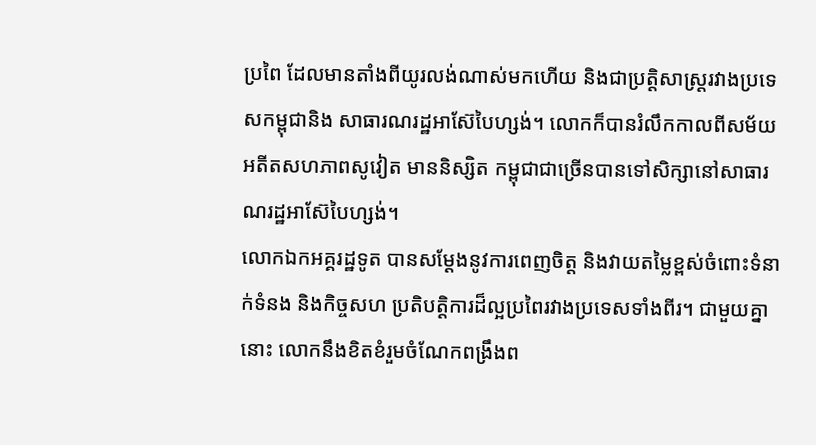ប្រពៃ ដែលមានតាំងពីយូរលង់ណាស់មកហើយ និងជាប្រតិ្តសាស្ត្ររវាងប្រទេសកម្ពុជានិង សាធារណរដ្ឋអាស៊ែបៃហ្សង់។ លោកក៏បានរំលឹកកាលពីសម័យអតីតសហភាពសូវៀត មាននិស្សិត កម្ពុជាជាច្រើនបានទៅសិក្សានៅសាធារណរដ្ឋអាស៊ែបៃហ្សង់។
លោកឯកអគ្គរដ្ឋទូត បានសម្តែងនូវការពេញចិត្ត និងវាយតម្លៃខ្ពស់ចំពោះទំនាក់ទំនង និងកិច្ចសហ ប្រតិបត្តិការដ៏ល្អប្រពៃរវាងប្រទេសទាំងពីរ។ ជាមួយគ្នានោះ លោកនឹងខិតខំរួមចំណែកពង្រឹងព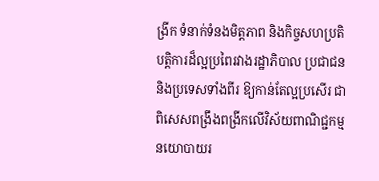ង្រីក ទំនាក់ទំនងមិត្តភាព និងកិច្ចសហប្រតិបត្តិការដ៏ល្អប្រពៃរវាងរដ្ឋាភិបាល ប្រជាជន និងប្រទេសទាំងពីរ ឱ្យកាន់តែល្អប្រសើរ ជាពិសេសពង្រឹងពង្រីកលើវិស័យពាណិជ្ជកម្ម នយោបាយរ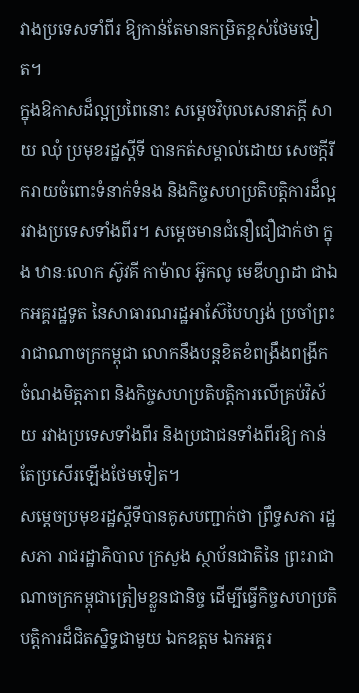វាងប្រទេសទាំពីរ ឱ្យកាន់តែមានកម្រិតខ្ពស់ថែមទៀត។
ក្នុងឱកាសដ៏ល្អប្រពៃនោះ សម្តេចវិបុលសេនាភក្តី សាយ ឈុំ ប្រមុខរដ្ឋស្តីទី បានកត់សម្គាល់ដោយ សេចក្តីរីករាយចំពោះទំនាក់ទំនង និងកិច្ចសហប្រតិបត្តិការដ៏ល្អរវាងប្រទេសទាំងពីរ។ សម្តេចមានជំនឿជឿជាក់ថា ក្នុង ឋានៈលោក ស៊ូវគី កាម៉ាល អ៊ូកលូ មេឌីហ្សាដា ជាឯកអគ្គរដ្ឋទូត នៃសាធារណរដ្ឋអាស៊ែបៃហ្សង់ ប្រចាំព្រះរាជាណាចក្រកម្ពុជា លោកនឹងបន្តខិតខំពង្រឹងពង្រីក ចំណងមិត្តភាព និងកិច្ចសហប្រតិបត្តិការលើគ្រប់វិស័យ រវាងប្រទេសទាំងពីរ និងប្រជាជនទាំងពីរឱ្យ កាន់តែប្រសើរឡើងថែមទៀត។
សម្តេចប្រមុខរដ្ឋស្តីទីបានគូសបញ្ជាក់ថា ព្រឹទ្ធសភា រដ្ឋសភា រាជរដ្ឋាភិបាល ក្រសួង ស្ថាប័នជាតិនៃ ព្រះរាជាណាចក្រកម្ពុជាត្រៀមខ្លួនជានិច្ច ដើម្បីធ្វើកិច្ចសហប្រតិបត្តិការដ៏ជិតស្និទ្ធជាមួយ ឯកឧត្តម ឯកអគ្គរ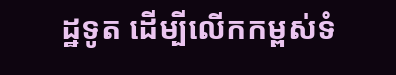ដ្ឋទូត ដើម្បីលើកកម្ពស់ទំ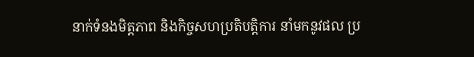នាក់ទំនងមិត្តភាព និងកិច្ចសហប្រតិបត្តិការ នាំមកនូវផល ប្រ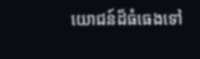យោជន៍ដ៏ធំធេងទៅ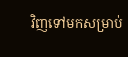វិញទៅមកសម្រាប់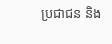ប្រជាជន និង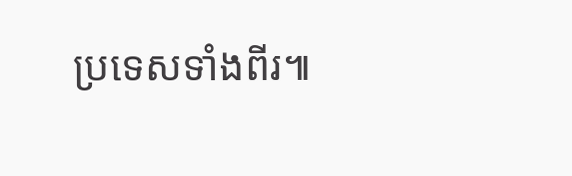ប្រទេសទាំងពីរ៕